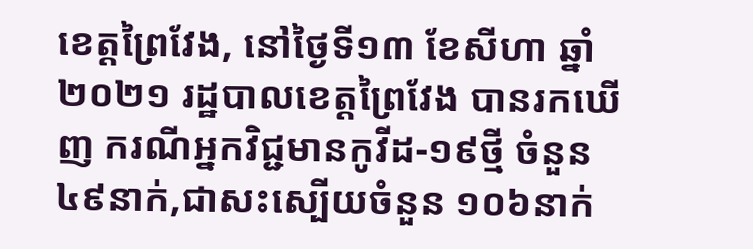ខេត្តព្រៃវែង, នៅថ្ងៃទី១៣ ខែសីហា ឆ្នាំ២០២១ រដ្ឋបាលខេត្តព្រៃវែង បានរកឃើញ ករណីអ្នកវិជ្ជមានកូវីដ-១៩ថ្មី ចំនួន ៤៩នាក់,ជាសះស្បើយចំនួន ១០៦នាក់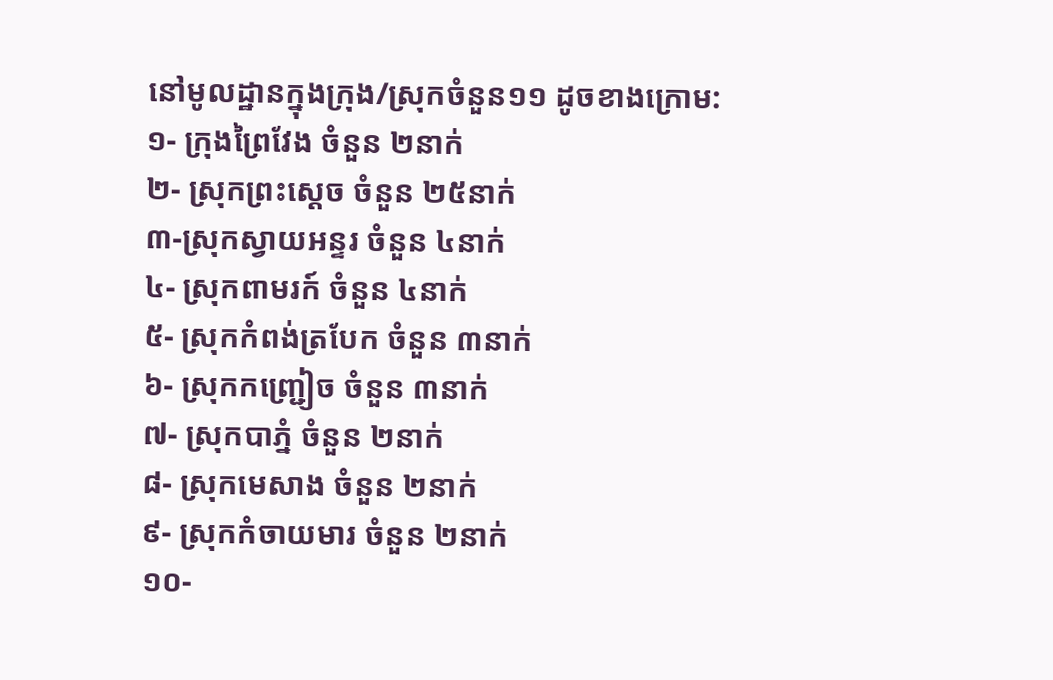នៅមូលដ្ឋានក្នុងក្រុង/ស្រុកចំនួន១១ ដូចខាងក្រោម:
១- ក្រុងព្រៃវែង ចំនួន ២នាក់
២- ស្រុកព្រះសេ្ដច ចំនួន ២៥នាក់
៣-ស្រុកស្វាយអន្ទរ ចំនួន ៤នាក់
៤- ស្រុកពាមរក៍ ចំនួន ៤នាក់
៥- ស្រុកកំពង់ត្របែក ចំនួន ៣នាក់
៦- ស្រុកកញ្ជ្រៀច ចំនួន ៣នាក់
៧- ស្រុកបាភ្នំ ចំនួន ២នាក់
៨- ស្រុកមេសាង ចំនួន ២នាក់
៩- ស្រុកកំចាយមារ ចំនួន ២នាក់
១០-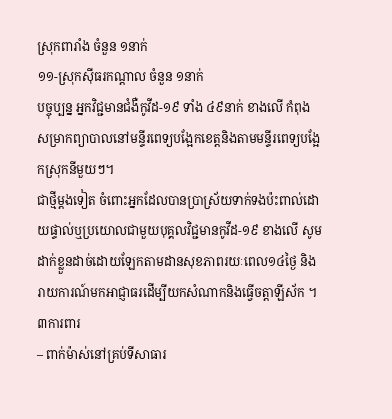ស្រុកពារាំង ចំនួន ១នាក់
១១-ស្រុកសុីធរកណ្តាល ចំនួន ១នាក់
បច្ចុប្បន្ន អ្នកវិជ្ជមានជំងឺកូវីដ-១៩ ទាំង ៤៩នាក់ ខាងលើ កំពុងសម្រាកព្យាបាលនៅមន្ទីរពេទ្យបង្អែកខេត្តនិងតាមមន្ទីរពេទ្យបង្អែកស្រុកនីមួយៗ។
ជាថ្មីម្តងទៀត ចំពោះអ្នកដែលបានប្រាស្រ័យទាក់ទងប៉ះពាល់ដោយផ្ទាល់ឬប្រយោលជាមួយបុគ្គលវិជ្ជមានកូវីដ-១៩ ខាងលើ សូមដាក់ខ្លួនដាច់ដោយឡែកតាមដានសុខភាពរយៈពេល១៤ថ្ងៃ និងរាយការណ៍មកអាជ្ញាធរដើម្បីយកសំណាកនិងធ្វើចត្តាឡីស័ក ។
៣ការពារ
– ពាក់ម៉ាស់នៅគ្រប់ទីសាធារ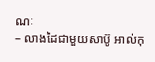ណៈ
– លាងដៃជាមួយសាប៊ូ អាល់កុ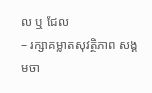ល ឬ ជែល
– រក្សាគម្លាតសុវត្ថិភាព សង្គមចា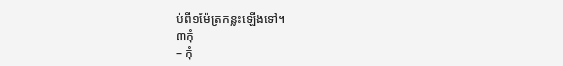ប់ពី១ម៉ែត្រកន្លះឡើងទៅ។
៣កុំ
– កុំ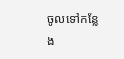ចូលទៅកន្លែង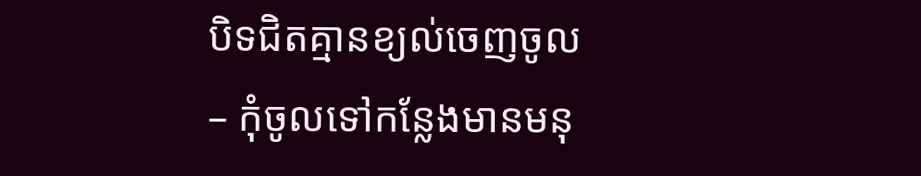បិទជិតគ្មានខ្យល់ចេញចូល
– កុំចូលទៅកន្លែងមានមនុ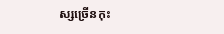ស្សច្រើនកុះ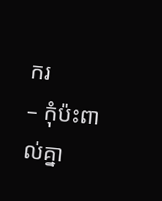ករ
– កុំប៉ះពាល់គ្នា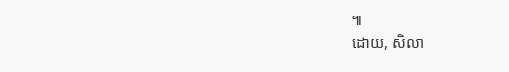៕
ដោយ, សិលា